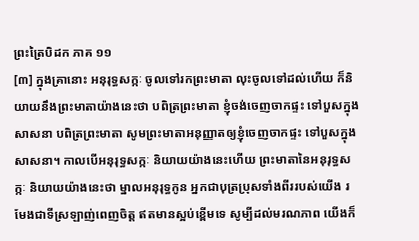ព្រះត្រៃបិដក ភាគ ១១
[៣] ក្នុងគ្រានោះ អនុរុទ្ធសក្កៈ ចូលទៅរកព្រះមាតា លុះចូលទៅដល់ហើយ ក៏និយាយនឹងព្រះមាតាយ៉ាងនេះថា បពិត្រព្រះមាតា ខ្ញុំចង់ចេញចាកផ្ទះ ទៅបួសក្នុងសាសនា បពិត្រព្រះមាតា សូមព្រះមាតាអនុញ្ញាតឲ្យខ្ញុំចេញចាកផ្ទះ ទៅបួសក្នុងសាសនា។ កាលបើអនុរុទ្ធសក្កៈ និយាយយ៉ាងនេះហើយ ព្រះមាតានៃអនុរុទ្ធសក្កៈ និយាយយ៉ាងនេះថា ម្នាលអនុរុទ្ធកូន អ្នកជាបុត្រប្រុសទាំងពីររបស់យើង រមែងជាទីស្រឡាញ់ពេញចិត្ត ឥតមានស្អប់ខ្ពើមទេ សូម្បីដល់មរណភាព យើងក៏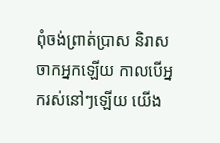ពុំចង់ព្រាត់ប្រាស និរាសចាកអ្នកឡើយ កាលបើអ្នករស់នៅៗឡើយ យើង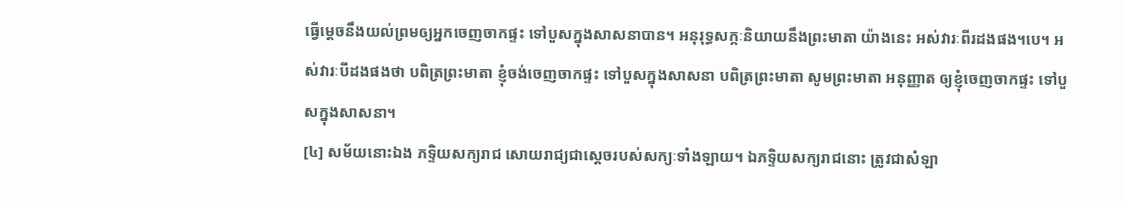ធ្វើម្តេចនឹងយល់ព្រមឲ្យអ្នកចេញចាកផ្ទះ ទៅបួសក្នុងសាសនាបាន។ អនុរុទ្ធសក្កៈនិយាយនឹងព្រះមាតា យ៉ាងនេះ អស់វារៈពីរដងផង។បេ។ អស់វារៈបីដងផងថា បពិត្រព្រះមាតា ខ្ញុំចង់ចេញចាកផ្ទះ ទៅបួសក្នុងសាសនា បពិត្រព្រះមាតា សូមព្រះមាតា អនុញ្ញាត ឲ្យខ្ញុំចេញចាកផ្ទះ ទៅបួសក្នុងសាសនា។
[៤] សម័យនោះឯង ភទ្ទិយសក្យរាជ សោយរាជ្យជាស្តេចរបស់សក្យៈទាំងឡាយ។ ឯភទ្ទិយសក្យរាជនោះ ត្រូវជាសំឡា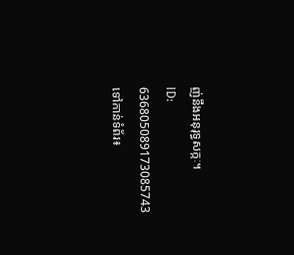ញ់នឹងអនុរុទ្ធសក្កៈ។
ID: 636805089173085743
ទៅកាន់ទំព័រ៖